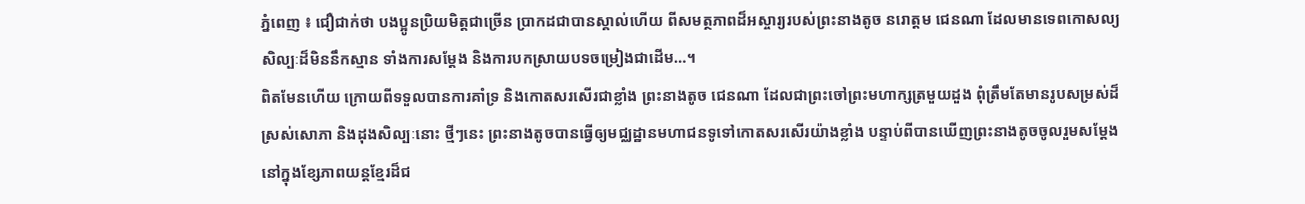ភ្នំពេញ ៖ ជឿជាក់ថា បងប្អូនប្រិយមិត្តជាច្រើន ប្រាកដជាបានស្គាល់ហើយ ពីសមត្ថភាពដ៏អស្ចារ្យរបស់ព្រះនាងតូច នរោត្តម ជេនណា ដែលមានទេពកោសល្យសិល្បៈដ៏មិននឹកស្មាន ទាំងការសម្តែង និងការបកស្រាយបទចម្រៀងជាដើម…។
ពិតមែនហើយ ក្រោយពីទទួលបានការគាំទ្រ និងកោតសរសើរជាខ្លាំង ព្រះនាងតូច ជេនណា ដែលជាព្រះចៅព្រះមហាក្សត្រមួយដួង ពុំត្រឹមតែមានរូបសម្រស់ដ៏ស្រស់សោភា និងដុងសិល្បៈនោះ ថ្មីៗនេះ ព្រះនាងតូចបានធ្វើឲ្យមជ្ឈដ្ឋានមហាជនទូទៅកោតសរសើរយ៉ាងខ្លាំង បន្ទាប់ពីបានឃើញព្រះនាងតូចចូលរួមសម្តែងនៅក្នុងខ្សែភាពយន្តខ្មែរដ៏ជ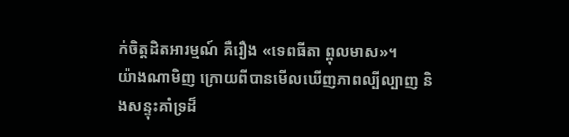ក់ចិត្តដិតអារម្មណ៍ គឺរឿង «ទេពធីតា ព្ពុលមាស»។
យ៉ាងណាមិញ ក្រោយពីបានមើលឃើញភាពល្បីល្បាញ និងសន្ទុះគាំទ្រដ៏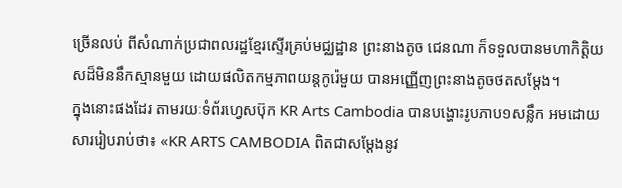ច្រើនលប់ ពីសំណាក់ប្រជាពលរដ្ឋខ្មែរស្ទើរគ្រប់មជ្ឈដ្ឋាន ព្រះនាងតូច ជេនណា ក៏ទទួលបានមហាកិត្តិយសដ៏មិននឹកស្មានមួយ ដោយផលិតកម្មភាពយន្តកូរ៉េមួយ បានអញ្ញើញព្រះនាងតូចថតសម្តែង។
ក្នុងនោះផងដែរ តាមរយៈទំព័រហ្វេសប៊ុក KR Arts Cambodia បានបង្ហោះរូបភាប១សន្លឹក អមដោយសាររៀបរាប់ថា៖ «KR ARTS CAMBODIA ពិតជាសម្តែងនូវ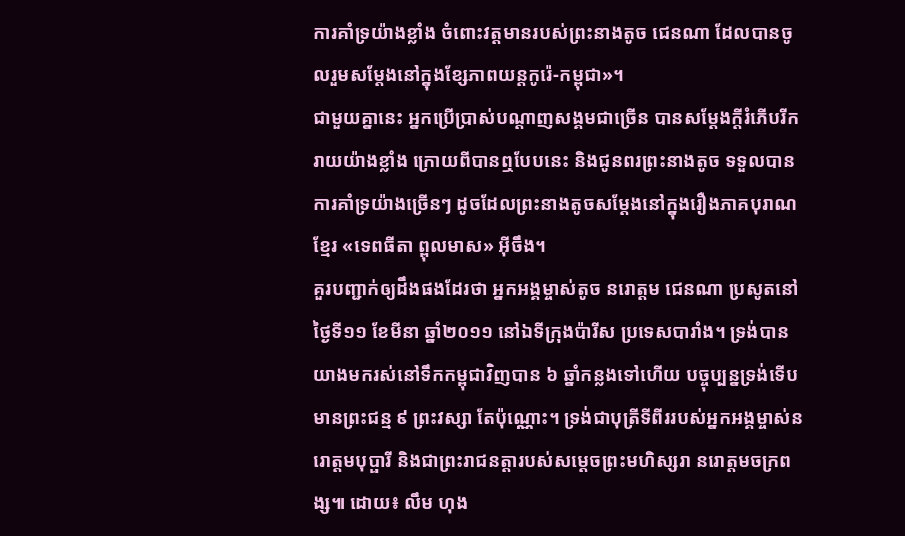ការគាំទ្រយ៉ាងខ្លាំង ចំពោះវត្តមានរបស់ព្រះនាងតូច ជេនណា ដែលបានចូលរួមសម្តែងនៅក្នុងខ្សែភាពយន្តកូរ៉េ-កម្ពុជា»។
ជាមួយគ្នានេះ អ្នកប្រើប្រាស់បណ្តាញសង្គមជាច្រើន បានសម្តែងក្តីរំភើបរីករាយយ៉ាងខ្លាំង ក្រោយពីបានឮបែបនេះ និងជូនពរព្រះនាងតូច ទទួលបានការគាំទ្រយ៉ាងច្រើនៗ ដូចដែលព្រះនាងតូចសម្តែងនៅក្នុងរឿងភាគបុរាណខ្មែរ «ទេពធីតា ព្ពុលមាស» អ៊ីចឹង។
គួរបញ្ជាក់ឲ្យដឹងផងដែរថា អ្នកអង្គម្ចាស់តូច នរោត្តម ជេនណា ប្រសូតនៅថ្ងៃទី១១ ខែមីនា ឆ្នាំ២០១១ នៅឯទីក្រុងប៉ារីស ប្រទេសបារាំង។ ទ្រង់បានយាងមករស់នៅទឹកកម្ពុជាវិញបាន ៦ ឆ្នាំកន្លងទៅហើយ បច្ចុប្បន្នទ្រង់ទើបមានព្រះជន្ម ៩ ព្រះវស្សា តែប៉ុណ្ណោះ។ ទ្រង់ជាបុត្រីទីពីររបស់អ្នកអង្គម្ចាស់នរោត្តមបុប្ផារី និងជាព្រះរាជនត្តារបស់សម្តេចព្រះមហិស្សរា នរោត្តមចក្រពង្ស៕ ដោយ៖ លឹម ហុង